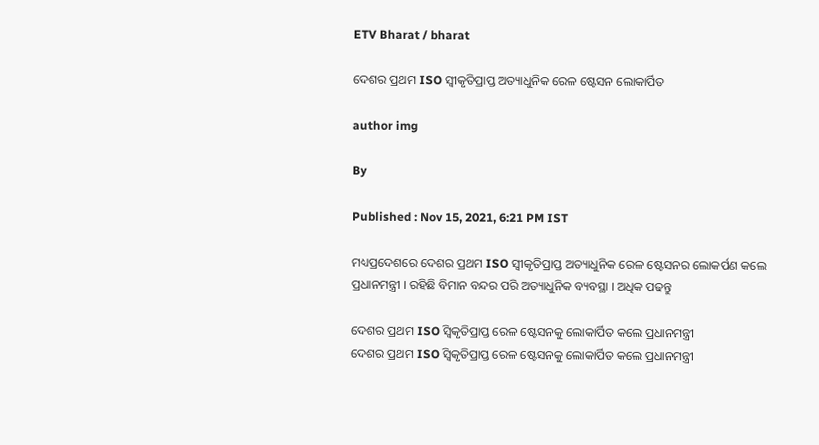ETV Bharat / bharat

ଦେଶର ପ୍ରଥମ ISO ସ୍ବୀକୃତିପ୍ରାପ୍ତ ଅତ୍ୟାଧୁନିକ ରେଳ ଷ୍ଟେସନ ଲୋକାର୍ପିତ

author img

By

Published : Nov 15, 2021, 6:21 PM IST

ମଧ୍ୟପ୍ରଦେଶରେ ଦେଶର ପ୍ରଥମ ISO ସ୍ବୀକୃତିପ୍ରାପ୍ତ ଅତ୍ୟାଧୁନିକ ରେଳ ଷ୍ଟେସନର ଲୋକର୍ପଣ କଲେ ପ୍ରଧାନମନ୍ତ୍ରୀ । ରହିଛି ବିମାନ ବନ୍ଦର ପରି ଅତ୍ୟାଧୁନିକ ବ୍ୟବସ୍ଥା । ଅଧିକ ପଢନ୍ତୁ

ଦେଶର ପ୍ରଥମ ISO ସ୍ବିକୃତିପ୍ରାପ୍ତ ରେଳ ଷ୍ଟେସନକୁ ଲୋକାର୍ପିତ କଲେ ପ୍ରଧାନମନ୍ତ୍ରୀ
ଦେଶର ପ୍ରଥମ ISO ସ୍ବିକୃତିପ୍ରାପ୍ତ ରେଳ ଷ୍ଟେସନକୁ ଲୋକାର୍ପିତ କଲେ ପ୍ରଧାନମନ୍ତ୍ରୀ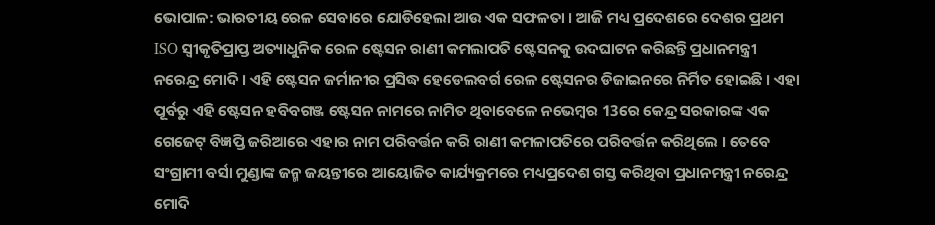ଭୋପାଳ: ଭାରତୀୟ ରେଳ ସେବାରେ ଯୋଡିହେଲା ଆଉ ଏକ ସଫଳତା । ଆଜି ମଧ୍ୟ ପ୍ରଦେଶରେ ଦେଶର ପ୍ରଥମ ISO ସ୍ବୀକୃତିପ୍ରାପ୍ତ ଅତ୍ୟାଧୁନିକ ରେଳ ଷ୍ଟେସନ ରାଣୀ କମଲାପତି ଷ୍ଟେସନକୁ ଉଦଘାଟନ କରିଛନ୍ତି ପ୍ରଧାନମନ୍ତ୍ରୀ ନରେନ୍ଦ୍ର ମୋଦି । ଏହି ଷ୍ଟେସନ ଜର୍ମାନୀର ପ୍ରସିଦ୍ଧ ହେଡେଲବର୍ଗ ରେଳ ଷ୍ଟେସନର ଡିଜାଇନରେ ନିର୍ମିତ ହୋଇଛି । ଏହା ପୂର୍ବରୁ ଏହି ଷ୍ଟେସନ ହବିବଗଞ୍ଜ ଷ୍ଟେସନ ନାମରେ ନାମିତ ଥିବାବେଳେ ନଭେମ୍ବର 13ରେ କେନ୍ଦ୍ର ସରକାରଙ୍କ ଏକ ଗେଜେଟ୍ ବିଜ୍ଞପ୍ତି ଜରିଆରେ ଏହାର ନାମ ପରିବର୍ତ୍ତନ କରି ରାଣୀ କମଳାପତିରେ ପରିବର୍ତ୍ତନ କରିଥିଲେ । ତେବେ ସଂଗ୍ରାମୀ ବର୍ସା ମୁଣ୍ଡାଙ୍କ ଜନ୍ମ ଜୟନ୍ତୀରେ ଆୟୋଜିତ କାର୍ଯ୍ୟକ୍ରମରେ ମଧ୍ୟପ୍ରଦେଶ ଗସ୍ତ କରିଥିବା ପ୍ରଧାନମନ୍ତ୍ରୀ ନରେନ୍ଦ୍ର ମୋଦି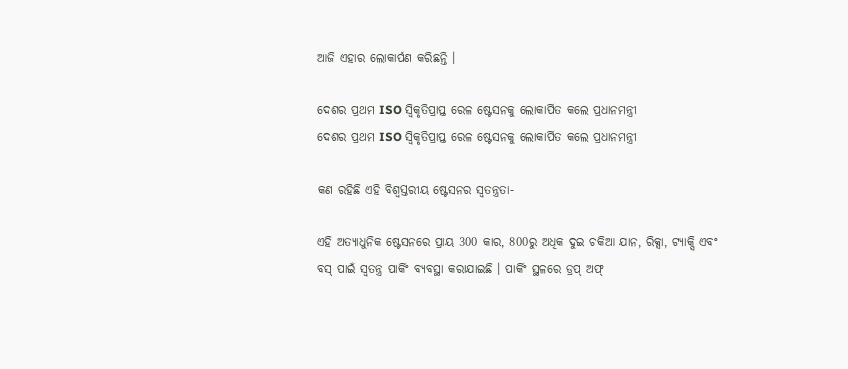ଆଜି ଏହାର ଲୋକାର୍ପଣ କରିଛନ୍ତି ।

ଦେଶର ପ୍ରଥମ ISO ସ୍ବିକୃତିପ୍ରାପ୍ତ ରେଳ ଷ୍ଟେସନକୁ ଲୋକାର୍ପିତ କଲେ ପ୍ରଧାନମନ୍ତ୍ରୀ
ଦେଶର ପ୍ରଥମ ISO ସ୍ବିକୃତିପ୍ରାପ୍ତ ରେଳ ଷ୍ଟେସନକୁ ଲୋକାର୍ପିତ କଲେ ପ୍ରଧାନମନ୍ତ୍ରୀ

କଣ ରହିଛି ଏହି ବିଶ୍ବସ୍ତରୀୟ ଷ୍ଟେସନର ସ୍ବତନ୍ତ୍ରତା-

ଏହି ଅତ୍ୟାଧୁନିକ ଷ୍ଟେସନରେ ପ୍ରାୟ 300 କାର, 800ରୁ ଅଧିକ ଦୁଇ ଚକିଆ ଯାନ, ରିକ୍ସା, ଟ୍ୟାକ୍ସି ଏବଂ ବସ୍ ପାଇଁ ସ୍ବତନ୍ତ୍ର ପାର୍କିଂ ବ୍ୟବସ୍ଥା କରାଯାଇଛି । ପାର୍କିଂ ସ୍ଥଳରେ ଡ୍ରପ୍ ଅଫ୍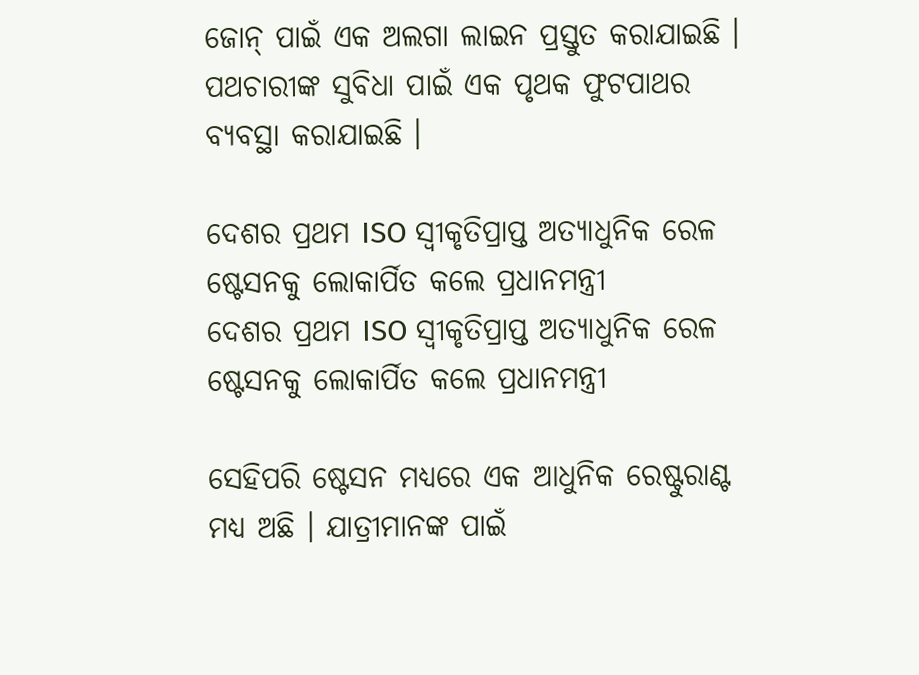ଜୋନ୍ ପାଇଁ ଏକ ଅଲଗା ଲାଇନ ପ୍ରସ୍ତୁତ କରାଯାଇଛି । ପଥଚାରୀଙ୍କ ସୁବିଧା ପାଇଁ ଏକ ପୃଥକ ଫୁଟପାଥର ବ୍ୟବସ୍ଥା କରାଯାଇଛି ।

ଦେଶର ପ୍ରଥମ ISO ସ୍ବୀକୃତିପ୍ରାପ୍ତ ଅତ୍ୟାଧୁନିକ ରେଳ ଷ୍ଟେସନକୁ ଲୋକାର୍ପିତ କଲେ ପ୍ରଧାନମନ୍ତ୍ରୀ
ଦେଶର ପ୍ରଥମ ISO ସ୍ବୀକୃତିପ୍ରାପ୍ତ ଅତ୍ୟାଧୁନିକ ରେଳ ଷ୍ଟେସନକୁ ଲୋକାର୍ପିତ କଲେ ପ୍ରଧାନମନ୍ତ୍ରୀ

ସେହିପରି ଷ୍ଟେସନ ମଧ୍ୟରେ ଏକ ଆଧୁନିକ ରେଷ୍ଟୁରାଣ୍ଟ ମଧ୍ୟ ଅଛି । ଯାତ୍ରୀମାନଙ୍କ ପାଇଁ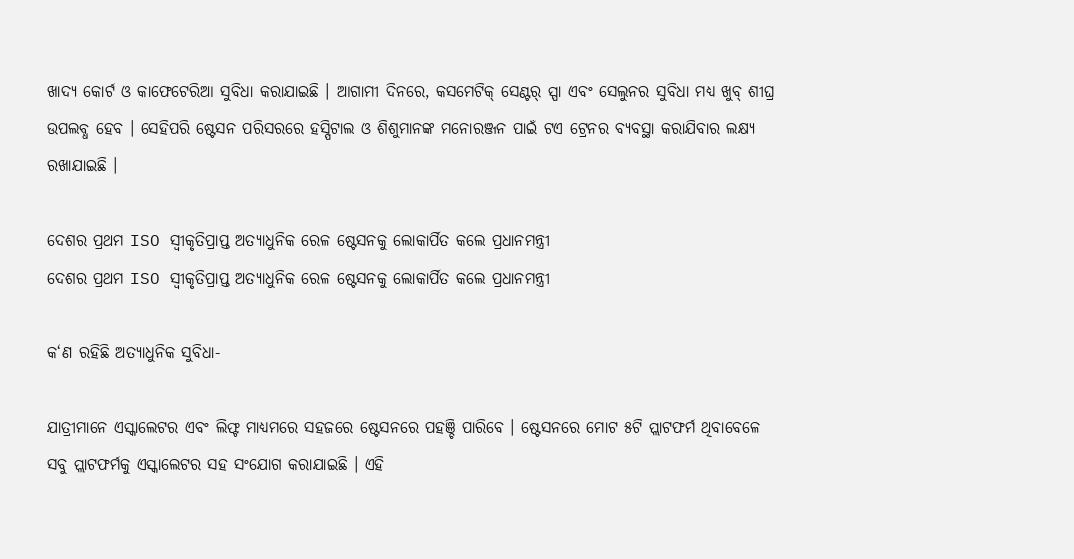ଖାଦ୍ୟ କୋର୍ଟ ଓ କାଫେଟେରିଆ ସୁବିଧା କରାଯାଇଛି । ଆଗାମୀ ଦିନରେ, କସମେଟିକ୍ ସେଣ୍ଟର୍ ସ୍ପା ଏବଂ ସେଲୁନର ସୁବିଧା ମଧ୍ୟ ଖୁବ୍ ଶୀଘ୍ର ଉପଲବ୍ଧ ହେବ । ସେହିପରି ଷ୍ଟେସନ ପରିସରରେ ହସ୍ପିଟାଲ ଓ ଶିଶୁମାନଙ୍କ ମନୋରଞ୍ଜନ ପାଇଁ ଟଏ ଟ୍ରେନର ବ୍ୟବସ୍ଥା କରାଯିବାର ଲକ୍ଷ୍ୟ ରଖାଯାଇଛି ।

ଦେଶର ପ୍ରଥମ ISO ସ୍ବୀକୃତିପ୍ରାପ୍ତ ଅତ୍ୟାଧୁନିକ ରେଳ ଷ୍ଟେସନକୁ ଲୋକାର୍ପିତ କଲେ ପ୍ରଧାନମନ୍ତ୍ରୀ
ଦେଶର ପ୍ରଥମ ISO ସ୍ବୀକୃତିପ୍ରାପ୍ତ ଅତ୍ୟାଧୁନିକ ରେଳ ଷ୍ଟେସନକୁ ଲୋକାର୍ପିତ କଲେ ପ୍ରଧାନମନ୍ତ୍ରୀ

କ‘ଣ ରହିଛି ଅତ୍ୟାଧୁନିକ ସୁବିଧା-

ଯାତ୍ରୀମାନେ ଏସ୍କାଲେଟର ଏବଂ ଲିଫ୍ଟ ମାଧ୍ୟମରେ ସହଜରେ ଷ୍ଟେସନରେ ପହଞ୍ଚି ପାରିବେ । ଷ୍ଟେସନରେ ମୋଟ ୫ଟି ପ୍ଲାଟଫର୍ମ ଥିବାବେଳେ ସବୁ ପ୍ଲାଟଫର୍ମକୁ ଏସ୍କାଲେଟର ସହ ସଂଯୋଗ କରାଯାଇଛି । ଏହି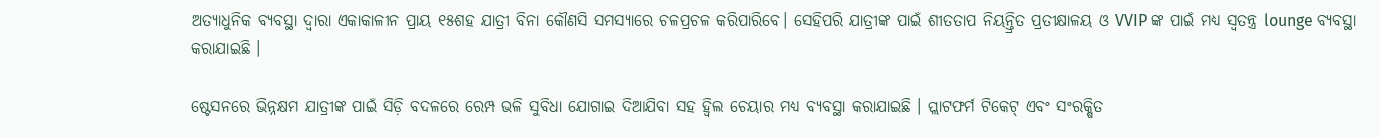ଅତ୍ୟାଧୁନିକ ବ୍ୟବସ୍ଥା ଦ୍ବାରା ଏକାକାଳୀନ ପ୍ରାୟ ୧୫ଶହ ଯାତ୍ରୀ ବିନା କୌଣସି ସମସ୍ଯାରେ ଚଳପ୍ରଚଳ କରିପାରିବେ। ସେହିପରି ଯାତ୍ରୀଙ୍କ ପାଇଁ ଶୀତତାପ ନିୟନ୍ତ୍ରିତ ପ୍ରତୀକ୍ଷାଳୟ ଓ VVIP ଙ୍କ ପାଇଁ ମଧ୍ୟ ସ୍ବତନ୍ତ୍ର lounge ବ୍ୟବସ୍ଥା କରାଯାଇଛି ।

ଷ୍ଟେସନରେ ଭିନ୍ନକ୍ଷମ ଯାତ୍ରୀଙ୍କ ପାଇଁ ସିଡ଼ି ବଦଳରେ ରେମ୍ପ ଭଳି ସୁବିଧା ଯୋଗାଇ ଦିଆଯିବା ସହ ହ୍ବିଲ ଚେୟାର ମଧ୍ୟ ବ୍ୟବସ୍ଥା କରାଯାଇଛି । ପ୍ଲାଟଫର୍ମ ଟିକେଟ୍ ଏବଂ ସଂରକ୍ଷିତ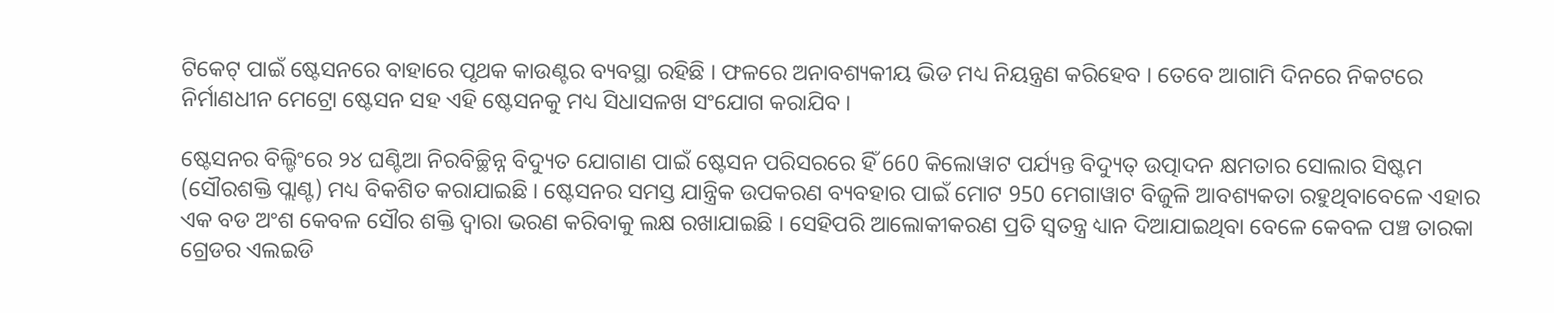ଟିକେଟ୍ ପାଇଁ ଷ୍ଟେସନରେ ବାହାରେ ପୃଥକ କାଉଣ୍ଟର ବ୍ୟବସ୍ଥା ରହିଛି । ଫଳରେ ଅନାବଶ୍ୟକୀୟ ଭିଡ ମଧ୍ୟ ନିୟନ୍ତ୍ରଣ କରିହେବ । ତେବେ ଆଗାମି ଦିନରେ ନିକଟରେ ନିର୍ମାଣଧୀନ ମେଟ୍ରୋ ଷ୍ଟେସନ ସହ ଏହି ଷ୍ଟେସନକୁ ମଧ୍ୟ ସିଧାସଳଖ ସଂଯୋଗ କରାଯିବ ।

ଷ୍ଟେସନର ବିଲ୍ଡିଂରେ ୨୪ ଘଣ୍ଟିଆ ନିରବିଚ୍ଛିନ୍ନ ବିଦ୍ୟୁତ ଯୋଗାଣ ପାଇଁ ଷ୍ଟେସନ ପରିସରରେ ହିଁ 660 କିଲୋୱାଟ ପର୍ଯ୍ୟନ୍ତ ବିଦ୍ୟୁତ୍ ଉତ୍ପାଦନ କ୍ଷମତାର ସୋଲାର ସିଷ୍ଟମ (ସୌରଶକ୍ତି ପ୍ଲାଣ୍ଟ) ମଧ୍ୟ ବିକଶିତ କରାଯାଇଛି । ଷ୍ଟେସନର ସମସ୍ତ ଯାନ୍ତ୍ରିକ ଉପକରଣ ବ୍ୟବହାର ପାଇଁ ମୋଟ 950 ମେଗାୱାଟ ବିଜୁଳି ଆବଶ୍ୟକତା ରହୁଥିବାବେଳେ ଏହାର ଏକ ବଡ ଅଂଶ କେବଳ ସୌର ଶକ୍ତି ଦ୍ବାରା ଭରଣ କରିବାକୁ ଲକ୍ଷ ରଖାଯାଇଛି । ସେହିପରି ଆଲୋକୀକରଣ ପ୍ରତି ସ୍ବତନ୍ତ୍ର ଧ୍ୟାନ ଦିଆଯାଇଥିବା ବେଳେ କେବଳ ପଞ୍ଚ ତାରକା ଗ୍ରେଡର ଏଲଇଡି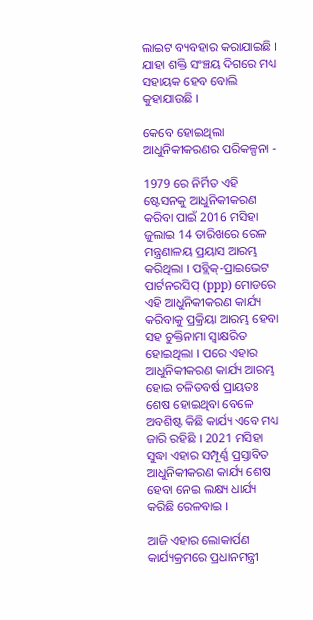ଲାଇଟ ବ୍ୟବହାର କରାଯାଇଛି । ଯାହା ଶକ୍ତି ସଂଞ୍ଚୟ ଦିଗରେ ମଧ୍ୟ ସହାୟକ ହେବ ବୋଲି କୁହାଯାଉଛି ।

କେବେ ହୋଇଥିଲା ଆଧୁନିକୀକରଣର ପରିକଳ୍ପନା -

1979 ରେ ନିର୍ମିତ ଏହି ଷ୍ଟେସନକୁ ଆଧୁନିକୀକରଣ କରିବା ପାଇଁ 2016 ମସିହା ଜୁଲାଇ 14 ତାରିଖରେ ରେଳ ମନ୍ତ୍ରଣାଳୟ ପ୍ରୟାସ ଆରମ୍ଭ କରିଥିଲା । ପବ୍ଲିକ୍-ପ୍ରାଇଭେଟ ପାର୍ଟନରସିପ୍ (ppp) ମୋଡରେ ଏହି ଆଧୁନିକୀକରଣ କାର୍ଯ୍ୟ କରିବାକୁ ପ୍ରକ୍ରିୟା ଆରମ୍ଭ ହେବା ସହ ଚୁକ୍ତିନାମା ସ୍ବାକ୍ଷରିତ ହୋଇଥିଲା । ପରେ ଏହାର ଆଧୁନିକୀକରଣ କାର୍ଯ୍ୟ ଆରମ୍ଭ ହୋଇ ଚଳିତବର୍ଷ ପ୍ରାୟତଃ ଶେଷ ହୋଇଥିବା ବେଳେ ଅବଶିଷ୍ଟ କିଛି କାର୍ଯ୍ୟ ଏବେ ମଧ୍ୟ ଜାରି ରହିଛି । 2021 ମସିହା ସୁଦ୍ଧା ଏହାର ସମ୍ପୂର୍ଣ୍ଣ ପ୍ରସ୍ତାବିତ ଆଧୁନିକୀକରଣ କାର୍ଯ୍ୟ ଶେଷ ହେବା ନେଇ ଲକ୍ଷ୍ୟ ଧାର୍ଯ୍ୟ କରିଛି ରେଳବାଇ ।

ଆଜି ଏହାର ଲୋକାର୍ପଣ କାର୍ଯ୍ୟକ୍ରମରେ ପ୍ରଧାନମନ୍ତ୍ରୀ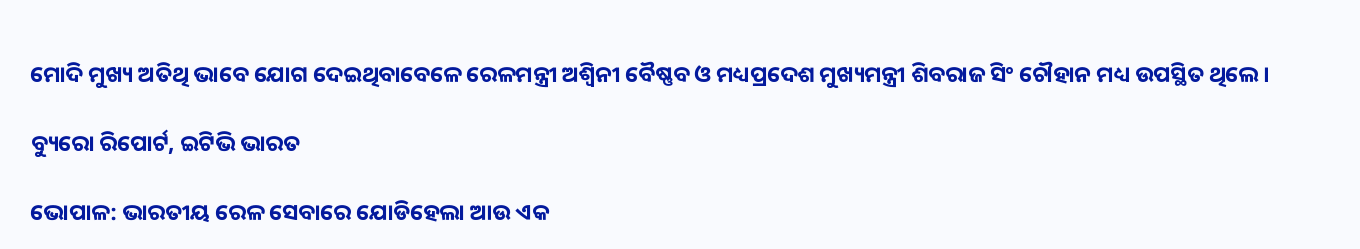ମୋଦି ମୁଖ୍ୟ ଅତିଥି ଭାବେ ଯୋଗ ଦେଇଥିବାବେଳେ ରେଳମନ୍ତ୍ରୀ ଅଶ୍ବିନୀ ବୈଷ୍ଣବ ଓ ମଧ୍ୟପ୍ରଦେଶ ମୁଖ୍ୟମନ୍ତ୍ରୀ ଶିବରାଜ ସିଂ ଚୌହାନ ମଧ୍ୟ ଉପସ୍ଥିତ ଥିଲେ ।

ବ୍ୟୁରୋ ରିପୋର୍ଟ, ଇଟିଭି ଭାରତ

ଭୋପାଳ: ଭାରତୀୟ ରେଳ ସେବାରେ ଯୋଡିହେଲା ଆଉ ଏକ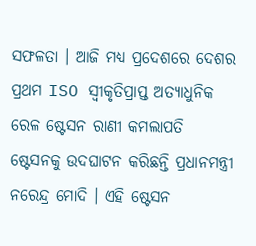ସଫଳତା । ଆଜି ମଧ୍ୟ ପ୍ରଦେଶରେ ଦେଶର ପ୍ରଥମ ISO ସ୍ବୀକୃତିପ୍ରାପ୍ତ ଅତ୍ୟାଧୁନିକ ରେଳ ଷ୍ଟେସନ ରାଣୀ କମଲାପତି ଷ୍ଟେସନକୁ ଉଦଘାଟନ କରିଛନ୍ତି ପ୍ରଧାନମନ୍ତ୍ରୀ ନରେନ୍ଦ୍ର ମୋଦି । ଏହି ଷ୍ଟେସନ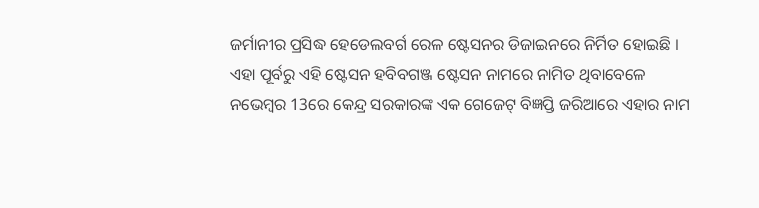ଜର୍ମାନୀର ପ୍ରସିଦ୍ଧ ହେଡେଲବର୍ଗ ରେଳ ଷ୍ଟେସନର ଡିଜାଇନରେ ନିର୍ମିତ ହୋଇଛି । ଏହା ପୂର୍ବରୁ ଏହି ଷ୍ଟେସନ ହବିବଗଞ୍ଜ ଷ୍ଟେସନ ନାମରେ ନାମିତ ଥିବାବେଳେ ନଭେମ୍ବର 13ରେ କେନ୍ଦ୍ର ସରକାରଙ୍କ ଏକ ଗେଜେଟ୍ ବିଜ୍ଞପ୍ତି ଜରିଆରେ ଏହାର ନାମ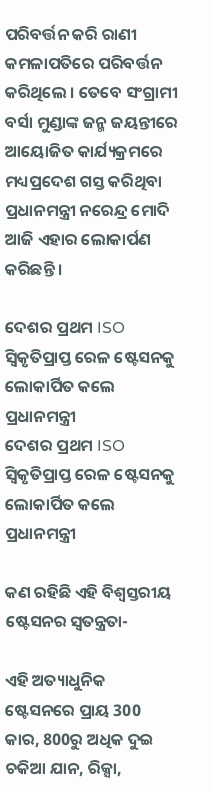ପରିବର୍ତ୍ତନ କରି ରାଣୀ କମଳାପତିରେ ପରିବର୍ତ୍ତନ କରିଥିଲେ । ତେବେ ସଂଗ୍ରାମୀ ବର୍ସା ମୁଣ୍ଡାଙ୍କ ଜନ୍ମ ଜୟନ୍ତୀରେ ଆୟୋଜିତ କାର୍ଯ୍ୟକ୍ରମରେ ମଧ୍ୟପ୍ରଦେଶ ଗସ୍ତ କରିଥିବା ପ୍ରଧାନମନ୍ତ୍ରୀ ନରେନ୍ଦ୍ର ମୋଦି ଆଜି ଏହାର ଲୋକାର୍ପଣ କରିଛନ୍ତି ।

ଦେଶର ପ୍ରଥମ ISO ସ୍ବିକୃତିପ୍ରାପ୍ତ ରେଳ ଷ୍ଟେସନକୁ ଲୋକାର୍ପିତ କଲେ ପ୍ରଧାନମନ୍ତ୍ରୀ
ଦେଶର ପ୍ରଥମ ISO ସ୍ବିକୃତିପ୍ରାପ୍ତ ରେଳ ଷ୍ଟେସନକୁ ଲୋକାର୍ପିତ କଲେ ପ୍ରଧାନମନ୍ତ୍ରୀ

କଣ ରହିଛି ଏହି ବିଶ୍ବସ୍ତରୀୟ ଷ୍ଟେସନର ସ୍ବତନ୍ତ୍ରତା-

ଏହି ଅତ୍ୟାଧୁନିକ ଷ୍ଟେସନରେ ପ୍ରାୟ 300 କାର, 800ରୁ ଅଧିକ ଦୁଇ ଚକିଆ ଯାନ, ରିକ୍ସା,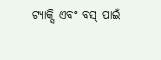ଟ୍ୟାକ୍ସି ଏବଂ ବସ୍ ପାଇଁ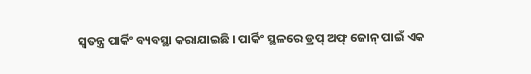ସ୍ବତନ୍ତ୍ର ପାର୍କିଂ ବ୍ୟବସ୍ଥା କରାଯାଇଛି । ପାର୍କିଂ ସ୍ଥଳରେ ଡ୍ରପ୍ ଅଫ୍ ଜୋନ୍ ପାଇଁ ଏକ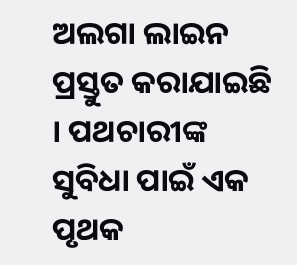ଅଲଗା ଲାଇନ ପ୍ରସ୍ତୁତ କରାଯାଇଛି । ପଥଚାରୀଙ୍କ ସୁବିଧା ପାଇଁ ଏକ ପୃଥକ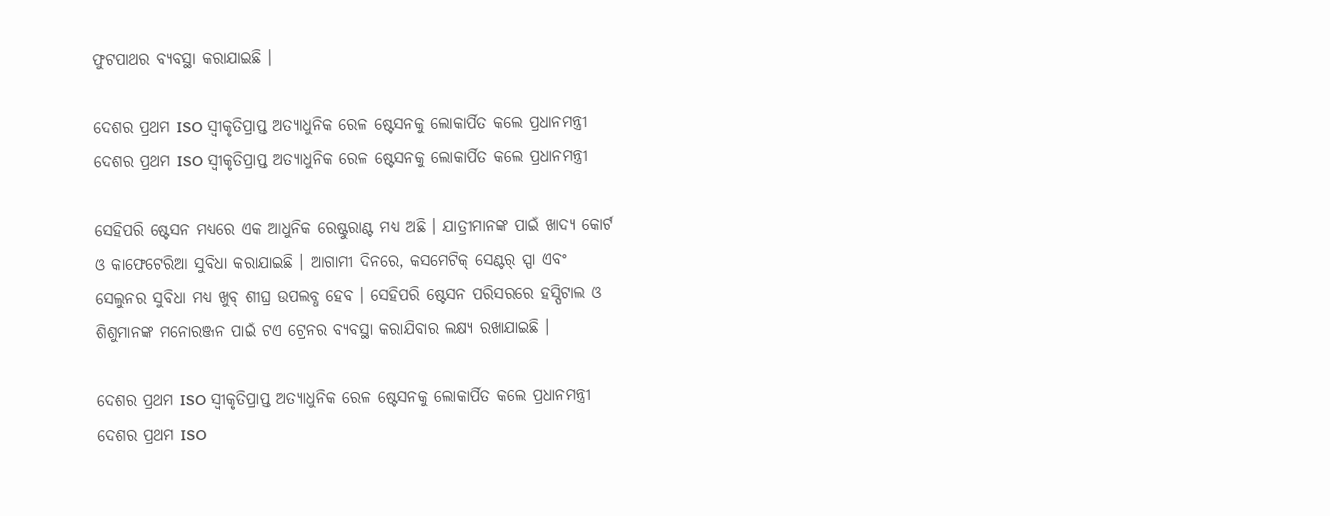ଫୁଟପାଥର ବ୍ୟବସ୍ଥା କରାଯାଇଛି ।

ଦେଶର ପ୍ରଥମ ISO ସ୍ବୀକୃତିପ୍ରାପ୍ତ ଅତ୍ୟାଧୁନିକ ରେଳ ଷ୍ଟେସନକୁ ଲୋକାର୍ପିତ କଲେ ପ୍ରଧାନମନ୍ତ୍ରୀ
ଦେଶର ପ୍ରଥମ ISO ସ୍ବୀକୃତିପ୍ରାପ୍ତ ଅତ୍ୟାଧୁନିକ ରେଳ ଷ୍ଟେସନକୁ ଲୋକାର୍ପିତ କଲେ ପ୍ରଧାନମନ୍ତ୍ରୀ

ସେହିପରି ଷ୍ଟେସନ ମଧ୍ୟରେ ଏକ ଆଧୁନିକ ରେଷ୍ଟୁରାଣ୍ଟ ମଧ୍ୟ ଅଛି । ଯାତ୍ରୀମାନଙ୍କ ପାଇଁ ଖାଦ୍ୟ କୋର୍ଟ ଓ କାଫେଟେରିଆ ସୁବିଧା କରାଯାଇଛି । ଆଗାମୀ ଦିନରେ, କସମେଟିକ୍ ସେଣ୍ଟର୍ ସ୍ପା ଏବଂ ସେଲୁନର ସୁବିଧା ମଧ୍ୟ ଖୁବ୍ ଶୀଘ୍ର ଉପଲବ୍ଧ ହେବ । ସେହିପରି ଷ୍ଟେସନ ପରିସରରେ ହସ୍ପିଟାଲ ଓ ଶିଶୁମାନଙ୍କ ମନୋରଞ୍ଜନ ପାଇଁ ଟଏ ଟ୍ରେନର ବ୍ୟବସ୍ଥା କରାଯିବାର ଲକ୍ଷ୍ୟ ରଖାଯାଇଛି ।

ଦେଶର ପ୍ରଥମ ISO ସ୍ବୀକୃତିପ୍ରାପ୍ତ ଅତ୍ୟାଧୁନିକ ରେଳ ଷ୍ଟେସନକୁ ଲୋକାର୍ପିତ କଲେ ପ୍ରଧାନମନ୍ତ୍ରୀ
ଦେଶର ପ୍ରଥମ ISO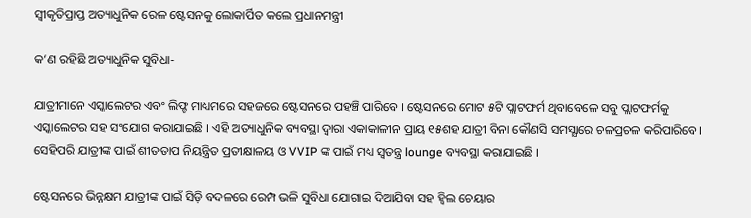ସ୍ବୀକୃତିପ୍ରାପ୍ତ ଅତ୍ୟାଧୁନିକ ରେଳ ଷ୍ଟେସନକୁ ଲୋକାର୍ପିତ କଲେ ପ୍ରଧାନମନ୍ତ୍ରୀ

କ‘ଣ ରହିଛି ଅତ୍ୟାଧୁନିକ ସୁବିଧା-

ଯାତ୍ରୀମାନେ ଏସ୍କାଲେଟର ଏବଂ ଲିଫ୍ଟ ମାଧ୍ୟମରେ ସହଜରେ ଷ୍ଟେସନରେ ପହଞ୍ଚି ପାରିବେ । ଷ୍ଟେସନରେ ମୋଟ ୫ଟି ପ୍ଲାଟଫର୍ମ ଥିବାବେଳେ ସବୁ ପ୍ଲାଟଫର୍ମକୁ ଏସ୍କାଲେଟର ସହ ସଂଯୋଗ କରାଯାଇଛି । ଏହି ଅତ୍ୟାଧୁନିକ ବ୍ୟବସ୍ଥା ଦ୍ବାରା ଏକାକାଳୀନ ପ୍ରାୟ ୧୫ଶହ ଯାତ୍ରୀ ବିନା କୌଣସି ସମସ୍ଯାରେ ଚଳପ୍ରଚଳ କରିପାରିବେ। ସେହିପରି ଯାତ୍ରୀଙ୍କ ପାଇଁ ଶୀତତାପ ନିୟନ୍ତ୍ରିତ ପ୍ରତୀକ୍ଷାଳୟ ଓ VVIP ଙ୍କ ପାଇଁ ମଧ୍ୟ ସ୍ବତନ୍ତ୍ର lounge ବ୍ୟବସ୍ଥା କରାଯାଇଛି ।

ଷ୍ଟେସନରେ ଭିନ୍ନକ୍ଷମ ଯାତ୍ରୀଙ୍କ ପାଇଁ ସିଡ଼ି ବଦଳରେ ରେମ୍ପ ଭଳି ସୁବିଧା ଯୋଗାଇ ଦିଆଯିବା ସହ ହ୍ବିଲ ଚେୟାର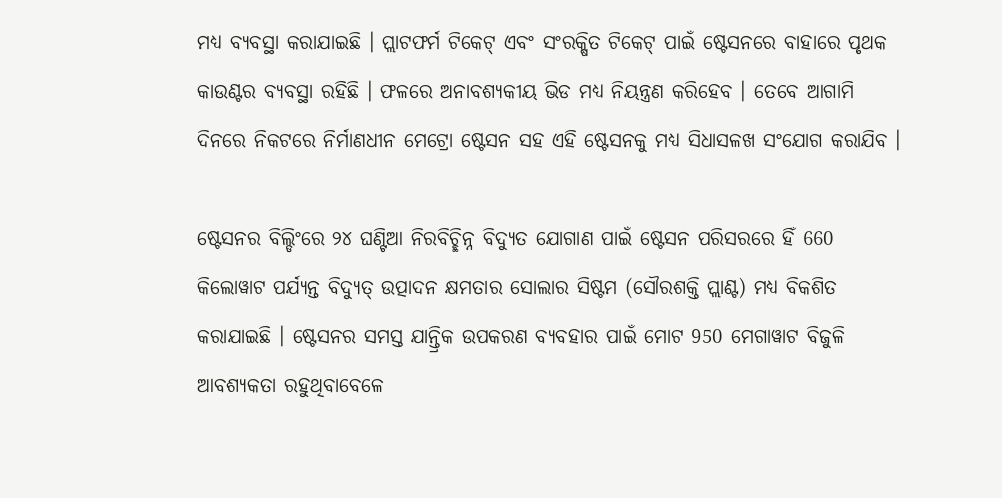ମଧ୍ୟ ବ୍ୟବସ୍ଥା କରାଯାଇଛି । ପ୍ଲାଟଫର୍ମ ଟିକେଟ୍ ଏବଂ ସଂରକ୍ଷିତ ଟିକେଟ୍ ପାଇଁ ଷ୍ଟେସନରେ ବାହାରେ ପୃଥକ କାଉଣ୍ଟର ବ୍ୟବସ୍ଥା ରହିଛି । ଫଳରେ ଅନାବଶ୍ୟକୀୟ ଭିଡ ମଧ୍ୟ ନିୟନ୍ତ୍ରଣ କରିହେବ । ତେବେ ଆଗାମି ଦିନରେ ନିକଟରେ ନିର୍ମାଣଧୀନ ମେଟ୍ରୋ ଷ୍ଟେସନ ସହ ଏହି ଷ୍ଟେସନକୁ ମଧ୍ୟ ସିଧାସଳଖ ସଂଯୋଗ କରାଯିବ ।

ଷ୍ଟେସନର ବିଲ୍ଡିଂରେ ୨୪ ଘଣ୍ଟିଆ ନିରବିଚ୍ଛିନ୍ନ ବିଦ୍ୟୁତ ଯୋଗାଣ ପାଇଁ ଷ୍ଟେସନ ପରିସରରେ ହିଁ 660 କିଲୋୱାଟ ପର୍ଯ୍ୟନ୍ତ ବିଦ୍ୟୁତ୍ ଉତ୍ପାଦନ କ୍ଷମତାର ସୋଲାର ସିଷ୍ଟମ (ସୌରଶକ୍ତି ପ୍ଲାଣ୍ଟ) ମଧ୍ୟ ବିକଶିତ କରାଯାଇଛି । ଷ୍ଟେସନର ସମସ୍ତ ଯାନ୍ତ୍ରିକ ଉପକରଣ ବ୍ୟବହାର ପାଇଁ ମୋଟ 950 ମେଗାୱାଟ ବିଜୁଳି ଆବଶ୍ୟକତା ରହୁଥିବାବେଳେ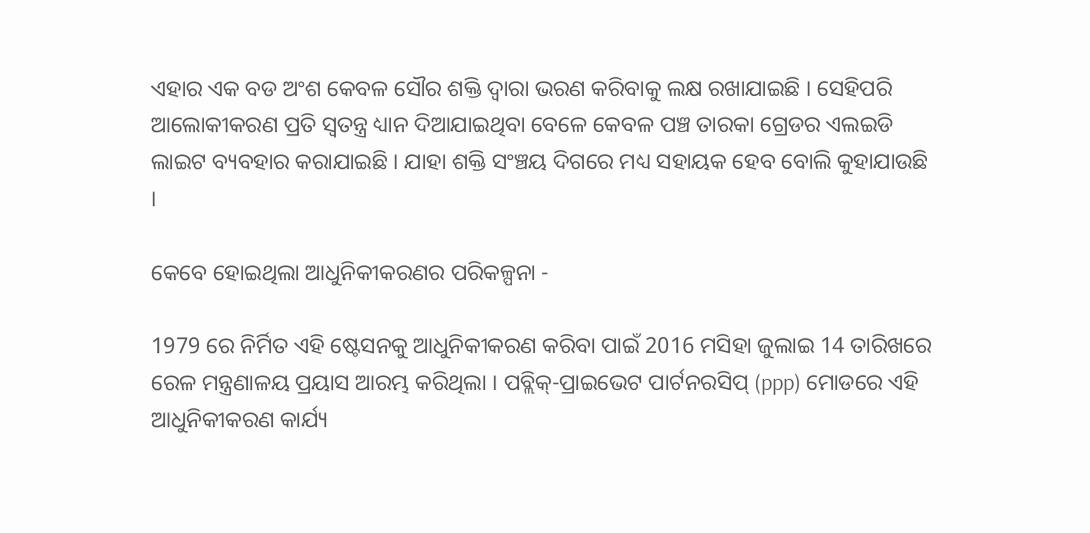ଏହାର ଏକ ବଡ ଅଂଶ କେବଳ ସୌର ଶକ୍ତି ଦ୍ବାରା ଭରଣ କରିବାକୁ ଲକ୍ଷ ରଖାଯାଇଛି । ସେହିପରି ଆଲୋକୀକରଣ ପ୍ରତି ସ୍ବତନ୍ତ୍ର ଧ୍ୟାନ ଦିଆଯାଇଥିବା ବେଳେ କେବଳ ପଞ୍ଚ ତାରକା ଗ୍ରେଡର ଏଲଇଡି ଲାଇଟ ବ୍ୟବହାର କରାଯାଇଛି । ଯାହା ଶକ୍ତି ସଂଞ୍ଚୟ ଦିଗରେ ମଧ୍ୟ ସହାୟକ ହେବ ବୋଲି କୁହାଯାଉଛି ।

କେବେ ହୋଇଥିଲା ଆଧୁନିକୀକରଣର ପରିକଳ୍ପନା -

1979 ରେ ନିର୍ମିତ ଏହି ଷ୍ଟେସନକୁ ଆଧୁନିକୀକରଣ କରିବା ପାଇଁ 2016 ମସିହା ଜୁଲାଇ 14 ତାରିଖରେ ରେଳ ମନ୍ତ୍ରଣାଳୟ ପ୍ରୟାସ ଆରମ୍ଭ କରିଥିଲା । ପବ୍ଲିକ୍-ପ୍ରାଇଭେଟ ପାର୍ଟନରସିପ୍ (ppp) ମୋଡରେ ଏହି ଆଧୁନିକୀକରଣ କାର୍ଯ୍ୟ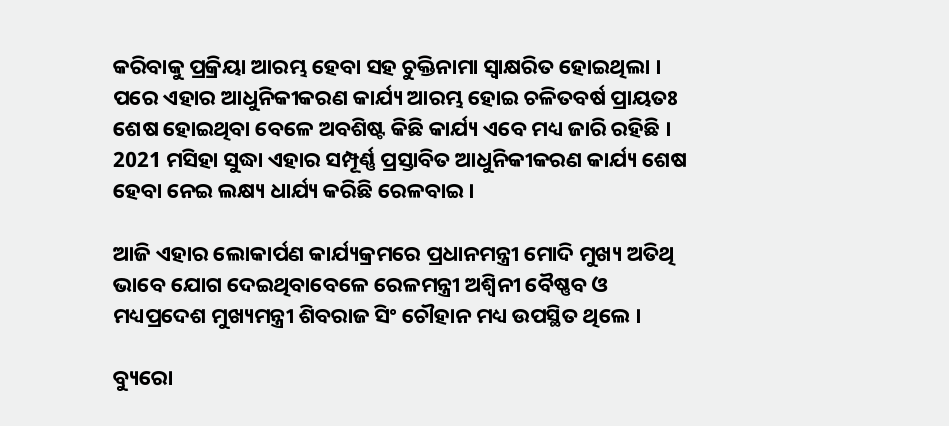କରିବାକୁ ପ୍ରକ୍ରିୟା ଆରମ୍ଭ ହେବା ସହ ଚୁକ୍ତିନାମା ସ୍ବାକ୍ଷରିତ ହୋଇଥିଲା । ପରେ ଏହାର ଆଧୁନିକୀକରଣ କାର୍ଯ୍ୟ ଆରମ୍ଭ ହୋଇ ଚଳିତବର୍ଷ ପ୍ରାୟତଃ ଶେଷ ହୋଇଥିବା ବେଳେ ଅବଶିଷ୍ଟ କିଛି କାର୍ଯ୍ୟ ଏବେ ମଧ୍ୟ ଜାରି ରହିଛି । 2021 ମସିହା ସୁଦ୍ଧା ଏହାର ସମ୍ପୂର୍ଣ୍ଣ ପ୍ରସ୍ତାବିତ ଆଧୁନିକୀକରଣ କାର୍ଯ୍ୟ ଶେଷ ହେବା ନେଇ ଲକ୍ଷ୍ୟ ଧାର୍ଯ୍ୟ କରିଛି ରେଳବାଇ ।

ଆଜି ଏହାର ଲୋକାର୍ପଣ କାର୍ଯ୍ୟକ୍ରମରେ ପ୍ରଧାନମନ୍ତ୍ରୀ ମୋଦି ମୁଖ୍ୟ ଅତିଥି ଭାବେ ଯୋଗ ଦେଇଥିବାବେଳେ ରେଳମନ୍ତ୍ରୀ ଅଶ୍ବିନୀ ବୈଷ୍ଣବ ଓ ମଧ୍ୟପ୍ରଦେଶ ମୁଖ୍ୟମନ୍ତ୍ରୀ ଶିବରାଜ ସିଂ ଚୌହାନ ମଧ୍ୟ ଉପସ୍ଥିତ ଥିଲେ ।

ବ୍ୟୁରୋ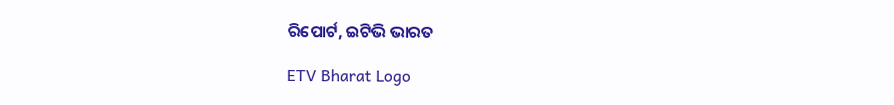ରିପୋର୍ଟ, ଇଟିଭି ଭାରତ

ETV Bharat Logo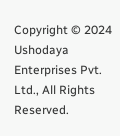Copyright © 2024 Ushodaya Enterprises Pvt. Ltd., All Rights Reserved.